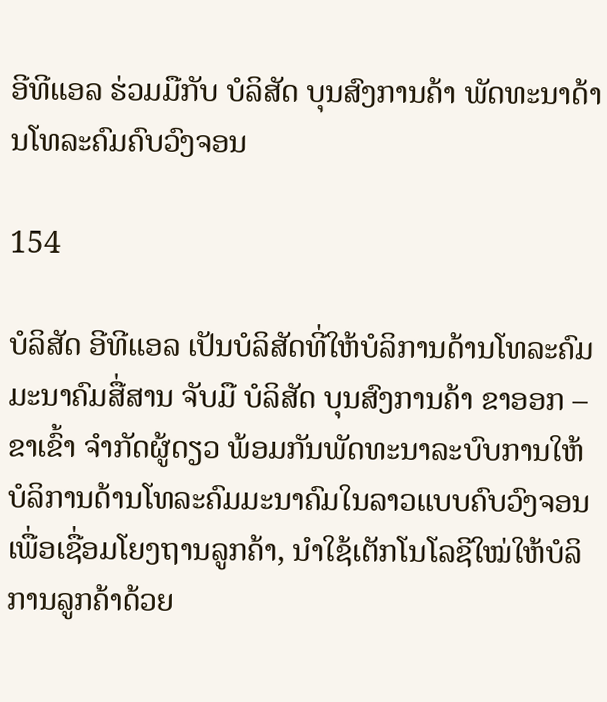ອີທີແອລ ຮ່ວມມືກັບ ບໍລິສັດ ບຸນສົງການຄ້າ ພັດທະນາດ້ານໂທລະຄົມຄົບວົງຈອນ

154

ບໍລິສັດ ອີທີແອລ ເປັນບໍລິສັດທີ່ໃຫ້ບໍລິການດ້ານໂທລະຄົມມະນາຄົມສື່ສານ ຈັບມື ບໍລິສັດ ບຸນສົງການຄ້າ ຂາອອກ – ຂາເຂົ້າ ຈໍາກັດຜູ້ດຽວ ພ້ອມກັນພັດທະນາລະບົບການໃຫ້ບໍລິການດ້ານໂທລະຄົມມະນາຄົມໃນລາວແບບຄົບວົງຈອນ ເພື່ອເຊື່ອມໂຍງຖານລູກຄ້າ, ນໍາໃຊ້ເຕັກໂນໂລຊີໃໝ່ໃຫ້ບໍລິການລູກຄ້າດ້ວຍ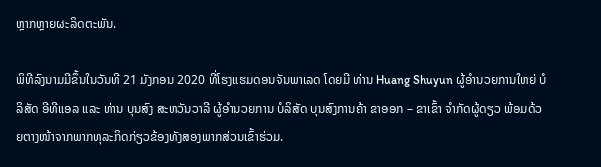ຫຼາກຫຼາຍຜະລິດຕະພັນ.

ພິທີລົງນາມມີຂຶ້ນໃນວັນທີ 21 ມັງກອນ 2020 ທີ່ໂຮງແຮມດອນຈັນພາເລດ ໂດຍມີ ທ່ານ Huang Shuyun ຜູ້ອໍານວຍການໃຫຍ່ ບໍລິສັດ ອີທີແອລ ແລະ ທ່ານ ບຸນສົງ ສະຫວັນວາລີ ຜູ້ອໍານວຍການ ບໍລິສັດ ບຸນສົງການຄ້າ ຂາອອກ – ຂາເຂົ້າ ຈໍາກັດຜູ້ດຽວ ພ້ອມດ້ວຍຕາງໜ້າຈາກພາກທຸລະກິດກ່ຽວຂ້ອງທັງສອງພາກສ່ວນເຂົ້າຮ່ວມ.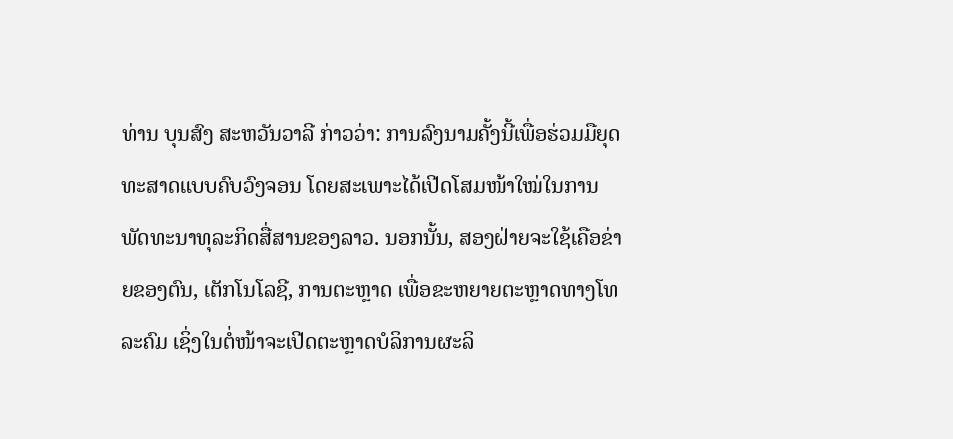ທ່ານ ບຸນສົງ ສະຫວັນວາລີ ກ່າວວ່າ: ການລົງນາມຄັ້ງນີ້ເພື່ອຮ່ວມມືຍຸດທະສາດແບບຄົບວົງຈອນ ໂດຍສະເພາະໄດ້ເປີດໂສມໜ້າໃໝ່ໃນການພັດທະນາທຸລະກິດສື່ສານຂອງລາວ. ນອກນັ້ນ, ສອງຝ່າຍຈະໃຊ້ເຄືອຂ່າຍຂອງຕົນ, ເຕັກໂນໂລຊີ, ການຕະຫຼາດ ເພື່ອຂະຫຍາຍຕະຫຼາດທາງໂທລະຄົມ ເຊິ່ງໃນຕໍ່ໜ້າຈະເປີດຕະຫຼາດບໍລິການຜະລິ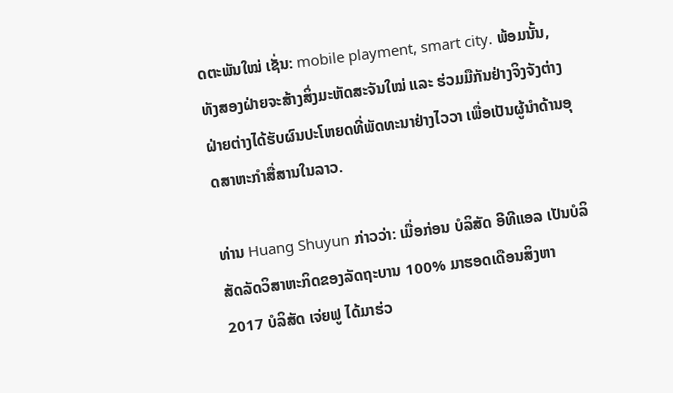ດຕະພັນໃໝ່ ເຊັ່ນ: mobile playment, smart city. ພ້ອມນັ້ນ, ທັງສອງຝ່າຍຈະສ້າງສິ່ງມະຫັດສະຈັນໃໝ່ ແລະ ຮ່ວມມືກັນຢ່າງຈິງຈັງຕ່າງຝ່າຍຕ່າງໄດ້ຮັບຜົນປະໂຫຍດທີ່ພັດທະນາຢ່າງໄວວາ ເພື່ອເປັນຜູ້ນໍາດ້ານອຸດສາຫະກໍາສື່ສານໃນລາວ.

ທ່ານ Huang Shuyun ກ່າວວ່າ: ເມື່ອກ່ອນ ບໍລິສັດ ອີທີແອລ ເປັນບໍລິສັດລັດວິສາຫະກິດຂອງລັດຖະບານ 100% ມາຮອດເດືອນສິງຫາ 2017 ບໍລິສັດ ເຈ່ຍຟູ ໄດ້ມາຮ່ວ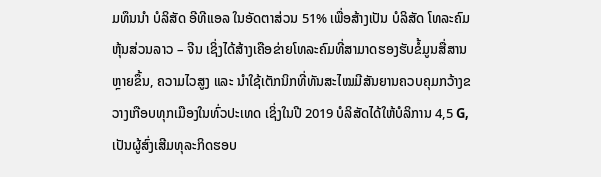ມທຶນນໍາ ບໍລິສັດ ອີທີແອລ ໃນອັດຕາສ່ວນ 51% ເພື່ອສ້າງເປັນ ບໍລິສັດ ໂທລະຄົມຫຸ້ນສ່ວນລາວ – ຈີນ ເຊິ່ງໄດ້ສ້າງເຄືອຂ່າຍໂທລະຄົມທີ່ສາມາດຮອງຮັບຂໍ້ມູນສື່ສານຫຼາຍຂຶ້ນ, ຄວາມໄວສູງ ແລະ ນໍາໃຊ້ເຕັກນິກທີ່ທັນສະໄໝມີສັນຍານຄວບຄຸມກວ້າງຂວາງເກືອບທຸກເມືອງໃນທົ່ວປະເທດ ເຊິ່ງໃນປີ 2019 ບໍລິສັດໄດ້ໃຫ້ບໍລິການ 4,5 G, ເປັນຜູ້ສົ່ງເສີມທຸລະກິດຮອບ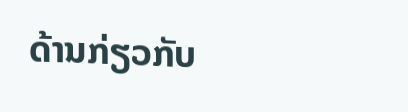ດ້ານກ່ຽວກັບ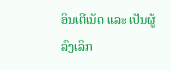ອິນເຕີເນັດ ແລະ ເປັນຜູ້ລົງເລິກ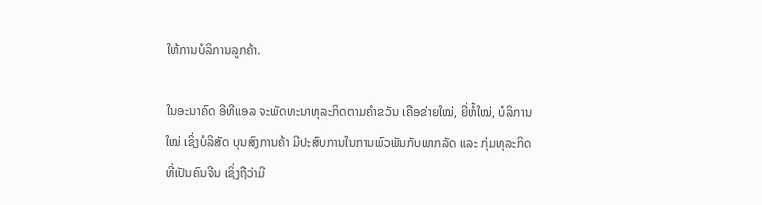ໃຫ້ການບໍລິການລູກຄ້າ.

ໃນອະນາຄົດ ອີທີແອລ ຈະພັດທະນາທຸລະກິດຕາມຄໍາຂວັນ ເຄືອຂ່າຍໃໝ່, ຍີ່ຫໍ້ໃໝ່, ບໍລິການໃໝ່ ເຊິ່ງບໍລິສັດ ບຸນສົງການຄ້າ ມີປະສົບການໃນການພົວພັນກັບພາກລັດ ແລະ ກຸ່ມທຸລະກິດທີ່ເປັນຄົນຈີນ ເຊິ່ງຖືວ່າມີ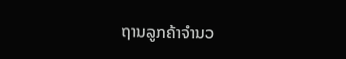ຖານລູກຄ້າຈໍານວ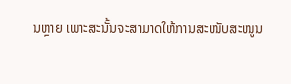ນຫຼາຍ ເພາະສະນັ້ນຈະສາມາດໃຫ້ການສະໜັບສະໜູນ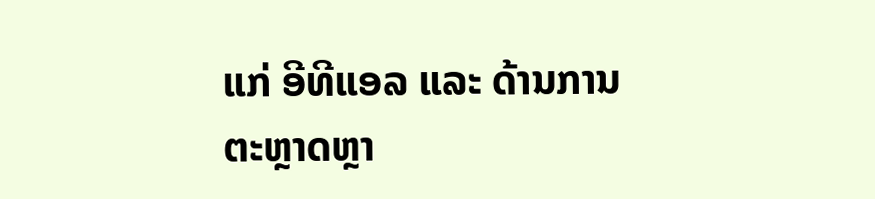ແກ່ ອີທີແອລ ແລະ ດ້ານການຕະຫຼາດຫຼາ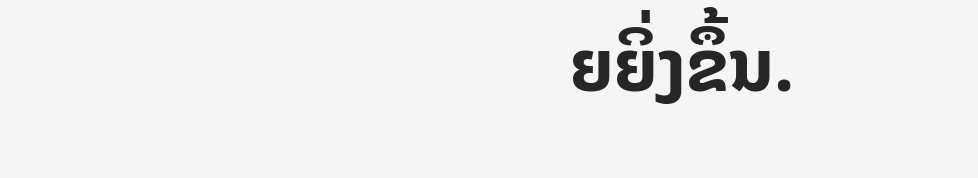ຍຍິ່ງຂຶ້ນ.